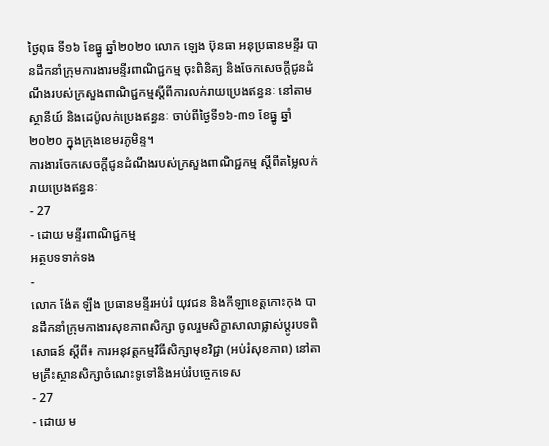ថ្ងៃពុធ ទី១៦ ខែធ្នូ ឆ្នាំ២០២០ លោក ឡេង ប៊ុនធា អនុប្រធានមន្ទីរ បានដឹកនាំក្រុមការងារមន្ទីរពាណិជ្ជកម្ម ចុះពិនិត្យ និងចែកសេចក្តីជូនដំណឹងរបស់ក្រសួងពាណិជ្ជកម្មស្តីពីការលក់រាយប្រេងឥន្ធនៈ នៅតាមស្ថានីយ៍ និងដេប៉ូលក់ប្រេងឥន្ធនៈ ចាប់ពីថ្ងៃទី១៦-៣១ ខែធ្នូ ឆ្នាំ២០២០ ក្នុងក្រុងខេមរភូមិន្ទ។
ការងារចែកសេចក្តីជូនដំណឹងរបស់ក្រសួងពាណិជ្ជកម្ម ស្តីពីតម្លៃលក់រាយប្រេងឥន្ធនៈ
- 27
- ដោយ មន្ទីរពាណិជ្ជកម្ម
អត្ថបទទាក់ទង
-
លោក ង៉ែត ឡឹង ប្រធានមន្ទីរអប់រំ យុវជន និងកីឡាខេត្តកោះកុង បានដឹកនាំក្រុមកាងារសុខភាពសិក្សា ចូលរួមសិក្ខាសាលាផ្លាស់ប្តូរបទពិសោធន៍ ស្តីពី៖ ការអនុវត្តកម្មវិធីសិក្សាមុខវិជ្ជា (អប់រំសុខភាព) នៅតាមគ្រឹះស្ថានសិក្សាចំណេះទូទៅនិងអប់រំបច្ចេកទេស
- 27
- ដោយ ម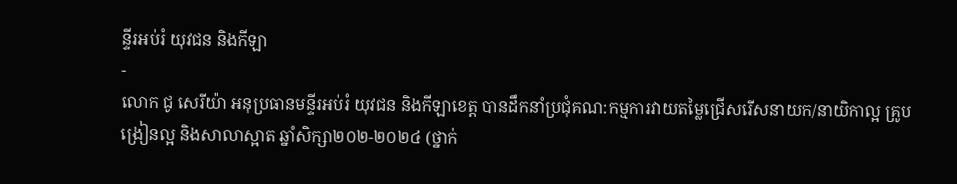ន្ទីរអប់រំ យុវជន និងកីឡា
-
លោក ជូ សេរីយ៉ា អនុប្រធានមន្ទីរអប់រំ យុវជន និងកីឡាខេត្ត បានដឹកនាំប្រជុំគណ:កម្មការវាយតម្លៃជ្រើសរើសនាយក/នាយិកាល្អ គ្រូបង្រៀនល្អ និងសាលាស្អាត ឆ្នាំសិក្សា២០២-២០២៤ (ថ្នាក់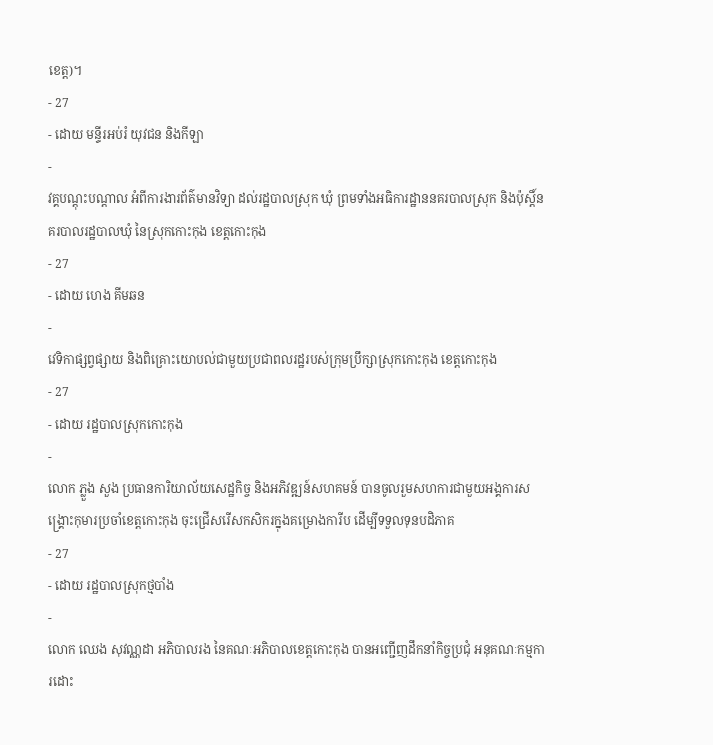ខេត្ត)។
- 27
- ដោយ មន្ទីរអប់រំ យុវជន និងកីឡា
-
វគ្គបណ្តុះបណ្តាល អំពីការងារព័ត៌មានវិទ្យា ដល់រដ្ឋបាលស្រុក ឃុំ ព្រមទាំងអធិការដ្ឋាននគរបាលស្រុក និងប៉ុស្តិ៍នគរបាលរដ្ឋបាលឃុំ នៃស្រុកកោះកុង ខេត្តកោះកុង
- 27
- ដោយ ហេង គីមឆន
-
វេទិកាផ្សព្វផ្សាយ និងពិគ្រោះយោបល់ជាមួយប្រជាពលរដ្ឋរបស់ក្រុមប្រឹក្សាស្រុកកោះកុង ខេត្តកោះកុង
- 27
- ដោយ រដ្ឋបាលស្រុកកោះកុង
-
លោក ភ្លួង សួង ប្រធានការិយាល័យសេដ្ឋកិច្ច និងអភិវឌ្ឍន៍សហគមន៍ បានចូលរួមសហការជាមួយអង្គការសង្រ្គោះកុមារប្រចាំខេត្តកោះកុង ចុះជ្រើសរើសកសិករក្នុងគម្រោងការីប ដើម្បីទទួលទុនបដិភាគ
- 27
- ដោយ រដ្ឋបាលស្រុកថ្មបាំង
-
លោក ឈេង សុវណ្ណដា អភិបាលរង នៃគណៈអភិបាលខេត្តកោះកុង បានអញ្ជើញដឹកនាំកិច្ចប្រជុំ អនុគណៈកម្មការដោះ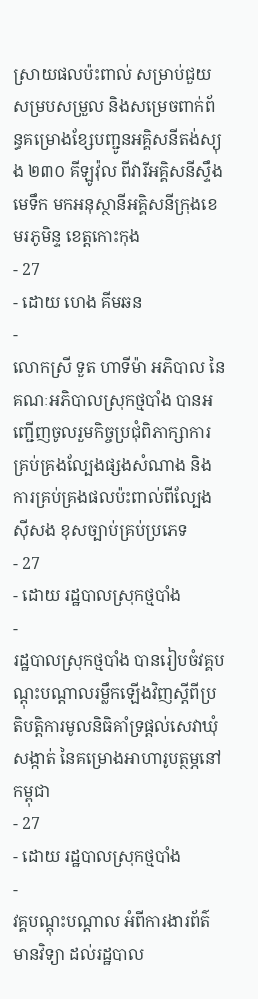ស្រាយផលប៉ះពាល់ សម្រាប់ជួយសម្របសម្រួល និងសម្រេចពាក់ព័ន្ធគម្រោងខ្សែបញ្ជូនអគ្គិសនីតង់ស្យុង ២៣០ គីឡូវ៉ុល ពីវារីអគ្គិសនីស្ទឹងមេទឹក មកអនុស្ថានីអគ្គិសនីក្រុងខេមរភូមិន្ទ ខេត្តកោះកុង
- 27
- ដោយ ហេង គីមឆន
-
លោកស្រី ទួត ហាទីម៉ា អភិបាល នៃគណៈអភិបាលស្រុកថ្មបាំង បានអញ្ជើញចូលរួមកិច្ចប្រជុំពិភាក្សាការគ្រប់គ្រងល្បែងផ្សងសំណាង និងការគ្រប់គ្រងផលប៉ះពាល់ពីល្បែងស៊ីសង ខុសច្បាប់គ្រប់ប្រភេទ
- 27
- ដោយ រដ្ឋបាលស្រុកថ្មបាំង
-
រដ្ឋបាលស្រុកថ្មបាំង បានរៀបចំវគ្គបណ្ដុះបណ្ដាលរម្លឹកឡើងវិញស្ដីពីប្រតិបតិ្ដការមូលនិធិគាំទ្រផ្ដល់សេវាឃុំ សង្កាត់ នៃគម្រោងអាហារូបត្ថម្ភនៅកម្ពុជា
- 27
- ដោយ រដ្ឋបាលស្រុកថ្មបាំង
-
វគ្គបណ្តុះបណ្តាល អំពីការងារព័ត៌មានវិទ្យា ដល់រដ្ឋបាល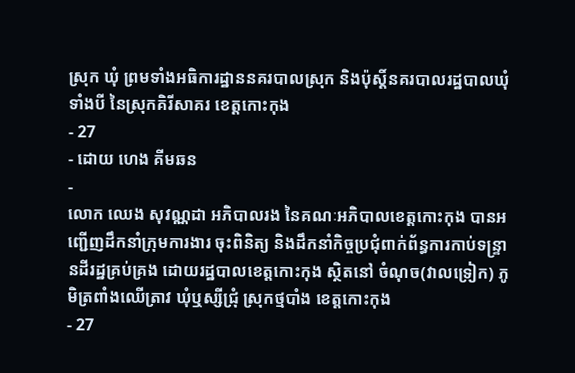ស្រុក ឃុំ ព្រមទាំងអធិការដ្ឋាននគរបាលស្រុក និងប៉ុស្តិ៍នគរបាលរដ្ឋបាលឃុំទាំងបី នៃស្រុកគិរីសាគរ ខេត្តកោះកុង
- 27
- ដោយ ហេង គីមឆន
-
លោក ឈេង សុវណ្ណដា អភិបាលរង នៃគណៈអភិបាលខេត្តកោះកុង បានអញ្ជើញដឹកនាំក្រុមការងារ ចុះពិនិត្យ និងដឹកនាំកិច្ចប្រជុំពាក់ព័ន្ធការកាប់ទន្ទ្រានដីរដ្ឋគ្រប់គ្រង ដោយរដ្ឋបាលខេត្តកោះកុង ស្ថិតនៅ ចំណុច(វាលទ្រៀក) ភូមិត្រពាំងឈើត្រាវ ឃុំឬស្សីជ្រុំ ស្រុកថ្មបាំង ខេត្តកោះកុង
- 27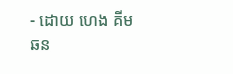- ដោយ ហេង គីមឆន